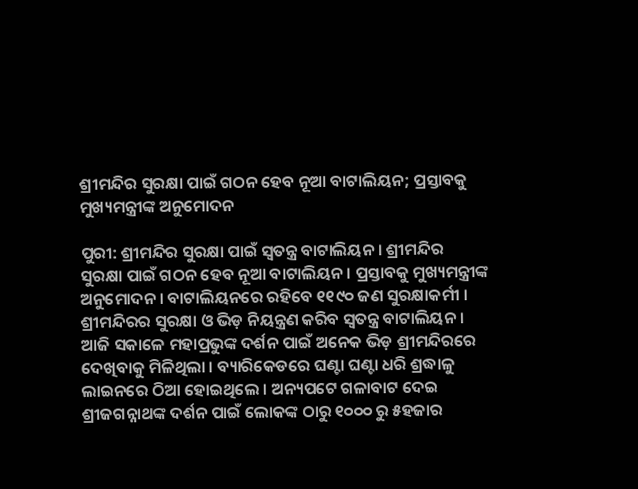ଶ୍ରୀମନ୍ଦିର ସୁରକ୍ଷା ପାଇଁ ଗଠନ ହେବ ନୂଆ ବାଟାଲିୟନ; ପ୍ରସ୍ତାବକୁ ମୁଖ୍ୟମନ୍ତ୍ରୀଙ୍କ ଅନୁମୋଦନ

ପୁରୀ: ଶ୍ରୀମନ୍ଦିର ସୁରକ୍ଷା ପାଇଁ ସ୍ୱତନ୍ତ୍ର ବାଟାଲିୟନ । ଶ୍ରୀମନ୍ଦିର ସୁରକ୍ଷା ପାଇଁ ଗଠନ ହେବ ନୂଆ ବାଟାଲିୟନ । ପ୍ରସ୍ତାବକୁ ମୁଖ୍ୟମନ୍ତ୍ରୀଙ୍କ ଅନୁମୋଦନ । ବାଟାଲିୟନରେ ରହିବେ ୧୧୯୦ ଜଣ ସୁରକ୍ଷାକର୍ମୀ । ଶ୍ରୀମନ୍ଦିରର ସୁରକ୍ଷା ଓ ଭିଡ଼ ନିୟନ୍ତ୍ରଣ କରିବ ସ୍ବତନ୍ତ୍ର ବାଟାଲିୟନ । ଆଜି ସକାଳେ ମହାପ୍ରଭୁଙ୍କ ଦର୍ଶନ ପାଇଁ ଅନେକ ଭିଡ଼ ଶ୍ରୀମନ୍ଦିରରେ ଦେଖିବାକୁ ମିଳିଥିଲା । ବ୍ୟାରିକେଡରେ ଘଣ୍ଟା ଘଣ୍ଟା ଧରି ଶ୍ରଦ୍ଧାଳୁ ଲାଇନରେ ଠିଆ ହୋଇଥିଲେ । ଅନ୍ୟପଟେ ଗଳାବାଟ ଦେଇ ଶ୍ରୀଜଗନ୍ନାଥଙ୍କ ଦର୍ଶନ ପାଇଁ ଲୋକଙ୍କ ଠାରୁ ୧୦୦୦ ରୁ ୫ହଜାର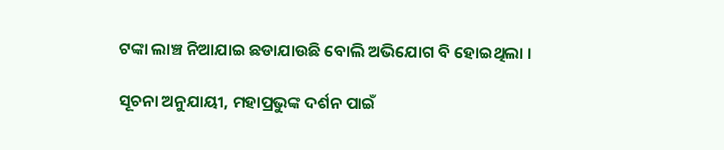ଟଙ୍କା ଲାଞ୍ଚ ନିଆଯାଇ ଛଡାଯାଉଛି ବୋଲି ଅଭିଯୋଗ ବି ହୋଇଥିଲା ।

ସୂଚନା ଅନୁଯାୟୀ, ମହାପ୍ରଭୁଙ୍କ ଦର୍ଶନ ପାଇଁ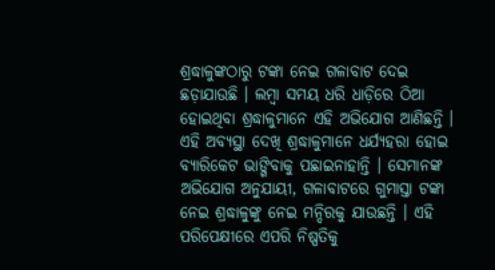ଶ୍ରଦ୍ଧାଳୁଙ୍କଠାରୁ ଟଙ୍କା ନେଇ ଗଳାବାଟ ଦେଇ ଛଡ଼ାଯାଉଛି । ଲମ୍ବା ସମୟ ଧରି ଧାଡ଼ିରେ ଠିଆ ହୋଇଥିବା ଶ୍ରଦ୍ଧାଳୁମାନେ ଏହି ଅଭିଯୋଗ ଆଣିଛନ୍ତି । ଏହି ଅବ୍ୟସ୍ଥା ଦେଖି ଶ୍ରଦ୍ଧାଳୁମାନେ ଧର୍ଯ୍ୟହରା ହୋଇ ବ୍ୟାରିକେଟ ଭାଙ୍ଗିବାକୁ ପଛାଇନାହାନ୍ତି । ସେମାନଙ୍କ ଅଭିଯୋଗ ଅନୁଯାୟୀ, ଗଳାବାଟରେ ଗୁମାସ୍ତା ଟଙ୍କା ନେଇ ଶ୍ରଦ୍ଧାଳୁଙ୍କୁ ନେଇ ମନ୍ଦିରକୁ ଯାଉଛନ୍ତି । ଏହି ପରିପେକ୍ଷୀରେ ଏପରି ନିଷ୍ପତିକୁ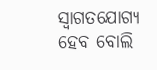ସ୍ୱାଗତଯୋଗ୍ୟ ହେବ ବୋଲି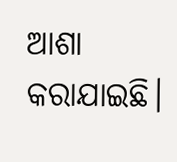ଆଶା କରାଯାଇଛି।